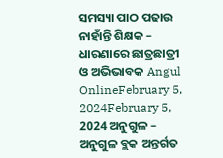ସମସ୍ୟା ପାଠ ପଢାଉ ନାହାଁନ୍ତି ଶିକ୍ଷକ – ଧାରଣାରେ ଛାତ୍ରଛାତ୍ରୀ ଓ ଅଭିଭାବକ Angul OnlineFebruary 5, 2024February 5, 2024 ଅନୁଗୁଳ – ଅନୁଗୁଳ ବ୍ଲକ ଅନ୍ତର୍ଗତ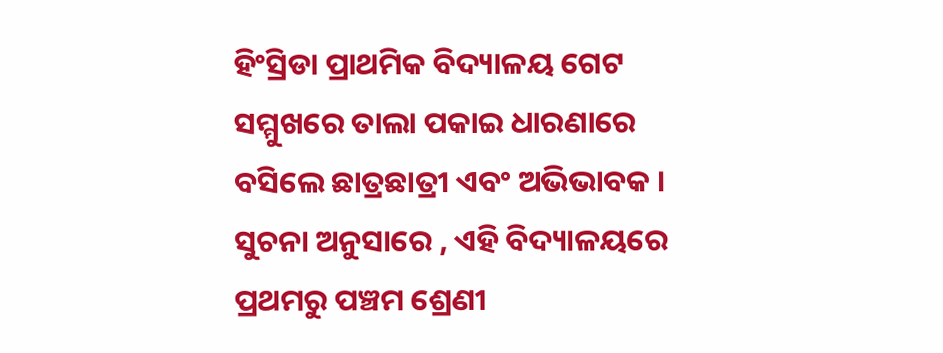ହିଂସ୍ରିଡା ପ୍ରାଥମିକ ବିଦ୍ୟାଳୟ ଗେଟ ସମ୍ମୁଖରେ ତାଲା ପକାଇ ଧାରଣାରେ ବସିଲେ ଛାତ୍ରଛାତ୍ରୀ ଏବଂ ଅଭିଭାବକ । ସୁଚନା ଅନୁସାରେ , ଏହି ବିଦ୍ୟାଳୟରେ ପ୍ରଥମରୁ ପଞ୍ଚମ ଶ୍ରେଣୀ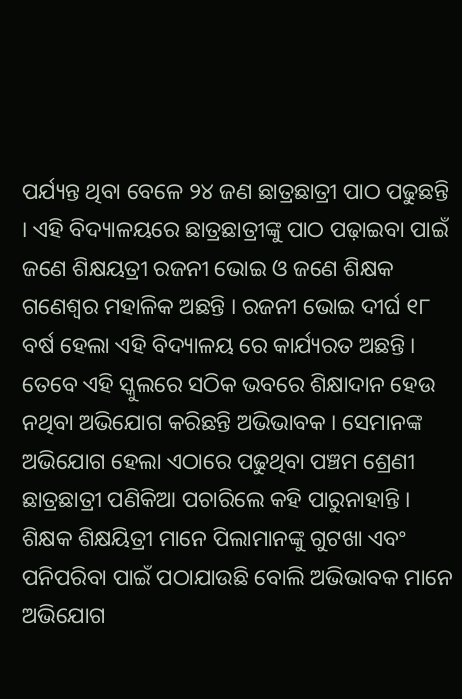ପର୍ଯ୍ୟନ୍ତ ଥିବା ବେଳେ ୨୪ ଜଣ ଛାତ୍ରଛାତ୍ରୀ ପାଠ ପଢୁଛନ୍ତି । ଏହି ବିଦ୍ୟାଳୟରେ ଛାତ୍ରଛାତ୍ରୀଙ୍କୁ ପାଠ ପଢ଼ାଇବା ପାଇଁ ଜଣେ ଶିକ୍ଷୟତ୍ରୀ ରଜନୀ ଭୋଇ ଓ ଜଣେ ଶିକ୍ଷକ ଗଣେଶ୍ୱର ମହାଳିକ ଅଛନ୍ତି । ରଜନୀ ଭୋଇ ଦୀର୍ଘ ୧୮ ବର୍ଷ ହେଲା ଏହି ବିଦ୍ୟାଳୟ ରେ କାର୍ଯ୍ୟରତ ଅଛନ୍ତି । ତେବେ ଏହି ସ୍କୁଲରେ ସଠିକ ଭବରେ ଶିକ୍ଷାଦାନ ହେଉ ନଥିବା ଅଭିଯୋଗ କରିଛନ୍ତି ଅଭିଭାବକ । ସେମାନଙ୍କ ଅଭିଯୋଗ ହେଲା ଏଠାରେ ପଢୁଥିବା ପଞ୍ଚମ ଶ୍ରେଣୀ ଛାତ୍ରଛାତ୍ରୀ ପଣିକିଆ ପଚାରିଲେ କହି ପାରୁନାହାନ୍ତି । ଶିକ୍ଷକ ଶିକ୍ଷୟିତ୍ରୀ ମାନେ ପିଲାମାନଙ୍କୁ ଗୁଟଖା ଏବଂ ପନିପରିବା ପାଇଁ ପଠାଯାଉଛି ବୋଲି ଅଭିଭାବକ ମାନେ ଅଭିଯୋଗ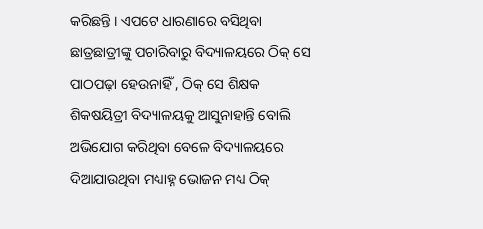କରିଛନ୍ତି । ଏପଟେ ଧାରଣାରେ ବସିଥିବା ଛାତ୍ରଛାତ୍ରୀଙ୍କୁ ପଚାରିବାରୁ ବିଦ୍ୟାଳୟରେ ଠିକ୍ ସେ ପାଠପଢ଼ା ହେଉନାହିଁ , ଠିକ୍ ସେ ଶିକ୍ଷକ ଶିକଷୟିତ୍ରୀ ବିଦ୍ୟାଳୟକୁ ଆସୁନାହାନ୍ତି ବୋଲି ଅଭିଯୋଗ କରିଥିବା ବେଳେ ବିଦ୍ୟାଳୟରେ ଦିଆଯାଉଥିବା ମଧ୍ୟାହ୍ନ ଭୋଜନ ମଧ୍ୟ ଠିକ୍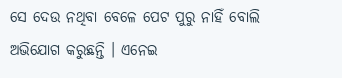ସେ ଦେଉ ନଥିବା ବେଳେ ପେଟ ପୁରୁ ନାହିଁ ବୋଲି ଅଭିଯୋଗ କରୁଛନ୍ତି । ଏନେଇ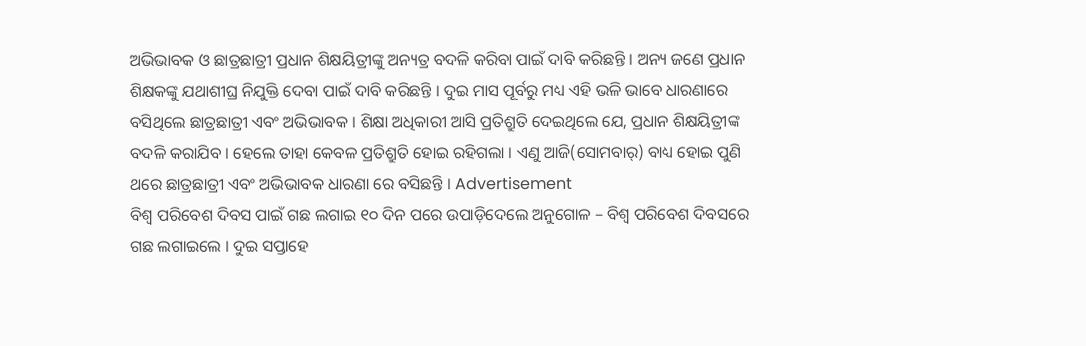ଅଭିଭାବକ ଓ ଛାତ୍ରଛାତ୍ରୀ ପ୍ରଧାନ ଶିକ୍ଷୟିତ୍ରୀଙ୍କୁ ଅନ୍ୟତ୍ର ବଦଳି କରିବା ପାଇଁ ଦାବି କରିଛନ୍ତି । ଅନ୍ୟ ଜଣେ ପ୍ରଧାନ ଶିକ୍ଷକଙ୍କୁ ଯଥାଶୀଘ୍ର ନିଯୁକ୍ତି ଦେବା ପାଇଁ ଦାବି କରିଛନ୍ତି । ଦୁଇ ମାସ ପୂର୍ବରୁ ମଧ୍ୟ ଏହି ଭଳି ଭାବେ ଧାରଣାରେ ବସିଥିଲେ ଛାତ୍ରଛାତ୍ରୀ ଏବଂ ଅଭିଭାବକ । ଶିକ୍ଷା ଅଧିକାରୀ ଆସି ପ୍ରତିଶ୍ରୁତି ଦେଇଥିଲେ ଯେ, ପ୍ରଧାନ ଶିକ୍ଷୟିତ୍ରୀଙ୍କ ବଦଳି କରାଯିବ । ହେଲେ ତାହା କେବଳ ପ୍ରତିଶ୍ରୁତି ହୋଇ ରହିଗଲା । ଏଣୁ ଆଜି(ସୋମବାର୍) ବାଧ୍ୟ ହୋଇ ପୁଣି ଥରେ ଛାତ୍ରଛାତ୍ରୀ ଏବଂ ଅଭିଭାବକ ଧାରଣା ରେ ବସିଛନ୍ତି । Advertisement
ବିଶ୍ୱ ପରିବେଶ ଦିବସ ପାଇଁ ଗଛ ଲଗାଇ ୧୦ ଦିନ ପରେ ଉପାଡ଼ିଦେଲେ ଅନୁଗୋଳ – ବିଶ୍ୱ ପରିବେଶ ଦିବସରେ ଗଛ ଲଗାଇଲେ । ଦୁଇ ସପ୍ତାହେ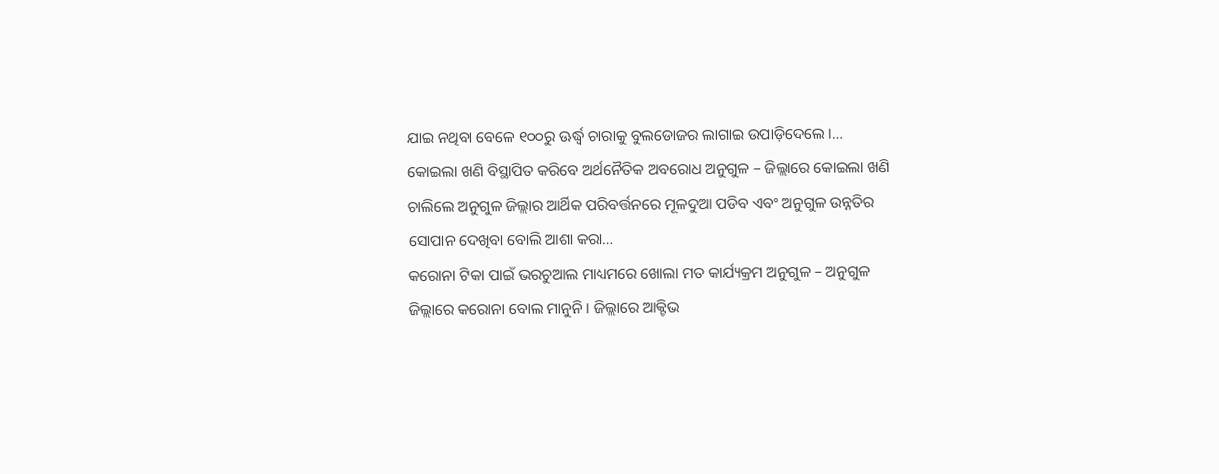ଯାଇ ନଥିବା ବେଳେ ୧୦୦ରୁ ଊର୍ଦ୍ଧ୍ୱ ଚାରାକୁ ବୁଲଡୋଜର ଲାଗାଇ ଉପାଡ଼ିଦେଲେ ।…
କୋଇଲା ଖଣି ବିସ୍ଥାପିତ କରିବେ ଅର୍ଥନୈତିକ ଅବରୋଧ ଅନୁଗୁଳ – ଜିଲ୍ଲାରେ କୋଇଲା ଖଣି ଚାଲିଲେ ଅନୁଗୁଳ ଜିଲ୍ଲାର ଆର୍ଥିକ ପରିବର୍ତ୍ତନରେ ମୂଳଦୁଆ ପଡିବ ଏବଂ ଅନୁଗୁଳ ଉନ୍ନତିର ସୋପାନ ଦେଖିବା ବୋଲି ଆଶା କରା…
କରୋନା ଟିକା ପାଇଁ ଭରଚୁଆଲ ମାଧ୍ୟମରେ ଖୋଲା ମତ କାର୍ଯ୍ୟକ୍ରମ ଅନୁଗୁଳ – ଅନୁଗୁଳ ଜିଲ୍ଲାରେ କରୋନା ବୋଲ ମାନୁନି । ଜିଲ୍ଲାରେ ଆକ୍ଟିଭ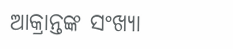ଆକ୍ରାନ୍ତଙ୍କ ସଂଖ୍ୟା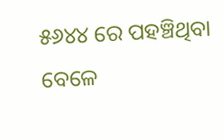୫୬୪୪ ରେ ପହଞ୍ଚିଥିବା ବେଳେ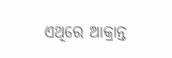ଏଥିରେ ଆକ୍ରାନ୍ତ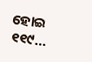ହୋଇ ୧୧୯…